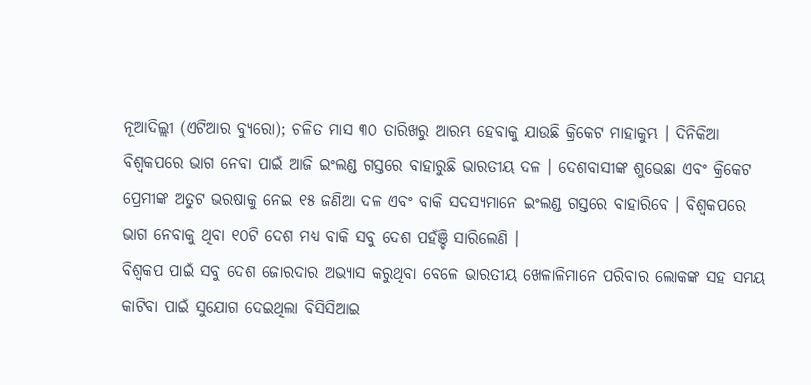ନୂଆଦିଲ୍ଲୀ (ଏଟିଆର ବ୍ୟୁରୋ); ଚଳିତ ମାସ ୩୦ ତାରିଖରୁ ଆରମ୍ଭ ହେବାକୁ ଯାଉଛି କ୍ରିକେଟ ମାହାକୁମ୍ଭ । ଦିନିକିଆ ବିଶ୍ୱକପରେ ଭାଗ ନେବା ପାଇଁ ଆଜି ଇଂଲଣ୍ଡ ଗସ୍ତରେ ବାହାରୁଛି ଭାରତୀୟ ଦଳ । ଦେଶବାସୀଙ୍କ ଶୁଭେଛା ଏବଂ କ୍ରିକେଟ ପ୍ରେମୀଙ୍କ ଅତୁଟ ଭରଷାକୁ ନେଇ ୧୫ ଜଣିଆ ଦଳ ଏବଂ ବାକି ସଦସ୍ୟମାନେ ଇଂଲଣ୍ଡ ଗସ୍ତରେ ବାହାରିବେ । ବିଶ୍ୱକପରେ ଭାଗ ନେବାକୁ ଥିବା ୧୦ଟି ଦେଶ ମଧ୍ୟ ବାକି ସବୁ ଦେଶ ପହଁଞ୍ଚି ସାରିଲେଣି ।
ବିଶ୍ୱକପ ପାଇଁ ସବୁ ଦେଶ ଜୋରଦାର ଅଭ୍ୟାସ କରୁଥିବା ବେଳେ ଭାରତୀୟ ଖେଳାଳିମାନେ ପରିବାର ଲୋକଙ୍କ ସହ ସମୟ କାଟିବା ପାଇଁ ସୁଯୋଗ ଦେଇଥିଲା ବିସିସିଆଇ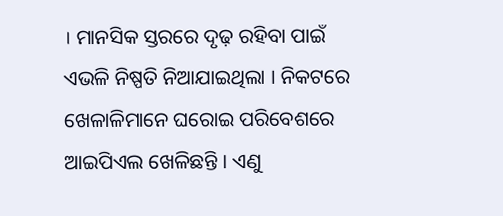। ମାନସିକ ସ୍ତରରେ ଦୃଢ଼ ରହିବା ପାଇଁ ଏଭଳି ନିଷ୍ପତି ନିଆଯାଇଥିଲା । ନିକଟରେ ଖେଳାଳିମାନେ ଘରୋଇ ପରିବେଶରେ ଆଇପିଏଲ ଖେଳିଛନ୍ତି । ଏଣୁ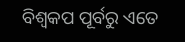ବିଶ୍ୱକପ ପୂର୍ବରୁ ଏତେ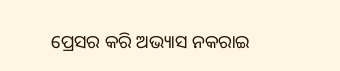ପ୍ରେସର କରି ଅଭ୍ୟାସ ନକରାଇ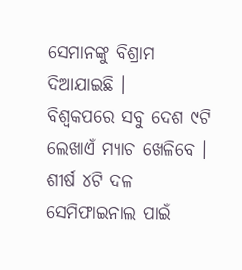ସେମାନଙ୍କୁ ବିଶ୍ରାମ ଦିଆଯାଇଛି ।
ବିଶ୍ୱକପରେ ସବୁ ଦେଶ ୯ଟି ଲେଖାଏଁ ମ୍ୟାଚ ଖେଳିବେ । ଶୀର୍ଷ ୪ଟି ଦଳ ସେମିଫାଇନାଲ ପାଇଁ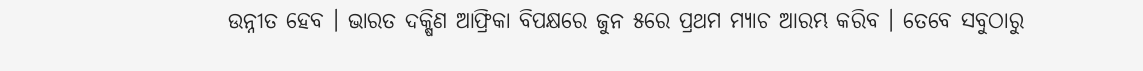ଉନ୍ନୀତ ହେବ । ଭାରତ ଦକ୍ଷିଣ ଆଫ୍ରିକା ବିପକ୍ଷରେ ଜୁନ ୫ରେ ପ୍ରଥମ ମ୍ୟାଚ ଆରମ୍ଭ କରିବ । ତେବେ ସବୁଠାରୁ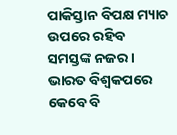ପାକିସ୍ତାନ ବିପକ୍ଷ ମ୍ୟାଚ ଉପରେ ରହିବ ସମସ୍ତଙ୍କ ନଜର । ଭାରତ ବିଶ୍ୱକପରେ କେବେ ବି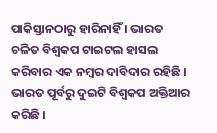ପାକିସ୍ତାନଠାରୁ ହାରିନାହିଁ । ଭାରତ ଚଳିତ ବିଶ୍ୱକପ ଟାଇଟଲ ହାସଲ କରିବାର ଏକ ନମ୍ବର ଦାବିଦାର ରହିଛି । ଭାରତ ପୂର୍ବରୁ ଦୁଇଟି ବିଶ୍ୱକପ ଅକ୍ତିଆର କରିଛି ।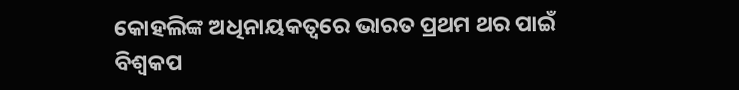କୋହଲିଙ୍କ ଅଧିନାୟକତ୍ୱରେ ଭାରତ ପ୍ରଥମ ଥର ପାଇଁ ବିଶ୍ୱକପ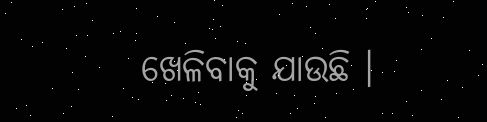ଖେଳିବାକୁ ଯାଉଛି ।